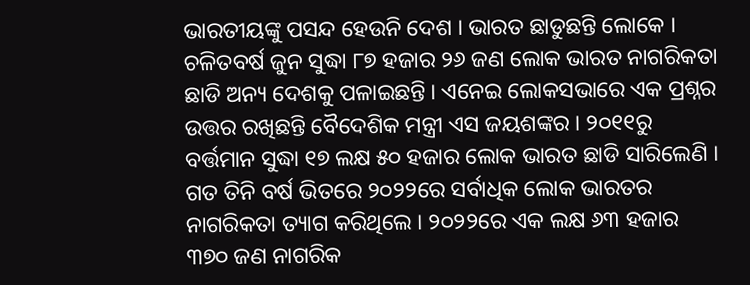ଭାରତୀୟଙ୍କୁ ପସନ୍ଦ ହେଉନି ଦେଶ । ଭାରତ ଛାଡୁଛନ୍ତି ଲୋକେ । ଚଳିତବର୍ଷ ଜୁନ ସୁଦ୍ଧା ୮୭ ହଜାର ୨୬ ଜଣ ଲୋକ ଭାରତ ନାଗରିକତା ଛାଡି ଅନ୍ୟ ଦେଶକୁ ପଳାଇଛନ୍ତି । ଏନେଇ ଲୋକସଭାରେ ଏକ ପ୍ରଶ୍ନର ଉତ୍ତର ରଖିଛନ୍ତି ବୈଦେଶିକ ମନ୍ତ୍ରୀ ଏସ ଜୟଶଙ୍କର । ୨୦୧୧ରୁ ବର୍ତ୍ତମାନ ସୁଦ୍ଧା ୧୭ ଲକ୍ଷ ୫୦ ହଜାର ଲୋକ ଭାରତ ଛାଡି ସାରିଲେଣି । ଗତ ତିନି ବର୍ଷ ଭିତରେ ୨୦୨୨ରେ ସର୍ବାଧିକ ଲୋକ ଭାରତର ନାଗରିକତା ତ୍ୟାଗ କରିଥିଲେ । ୨୦୨୨ରେ ଏକ ଲକ୍ଷ ୬୩ ହଜାର ୩୭୦ ଜଣ ନାଗରିକ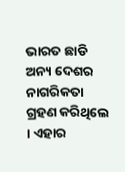ଭାରତ ଛାଡି ଅନ୍ୟ ଦେଶର ନାଗରିକତା ଗ୍ରହଣ କରିଥିଲେ । ଏହାର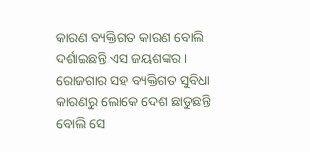କାରଣ ବ୍ୟକ୍ତିଗତ କାରଣ ବୋଲି ଦର୍ଶାଇଛନ୍ତି ଏସ ଜୟଶଙ୍କର । ରୋଜଗାର ସହ ବ୍ୟକ୍ତିଗତ ସୁବିଧା କାରଣରୁ ଲୋକେ ଦେଶ ଛାଡୁଛନ୍ତି ବୋଲି ସେ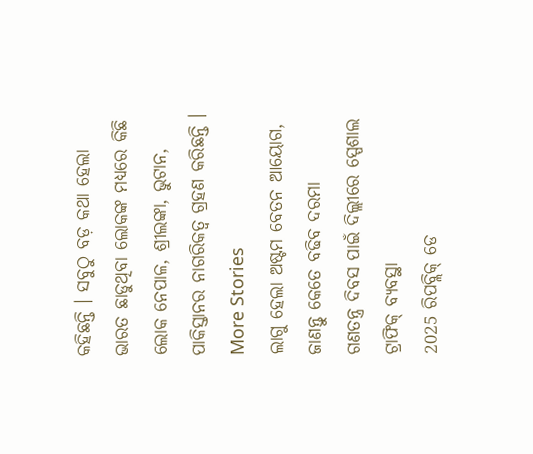କହିଛନ୍ତି । ସବୁଠୁ ବଡ଼ କଥା ହେଲା ଭାରତ ଛାଡୁଥିବା ଲୋକଙ୍କ ମଧ୍ୟରେ କିଛି ଲୋକ ନେପାଳ, ଶ୍ରୀଲଙ୍କା, ଭୁଟାନ, ପାକିସ୍ତାନର ନାଗରିକତ୍ବ ଗ୍ରହଣ କରିଛନ୍ତି ।
More Stories
ଲାଗୁ ହେଲା ଅଷ୍ଟମ ବେତନ ଆୟୋଗ, ଜାଣନ୍ତୁ କେତେ ବଢିବ ଦରମା
ଗଣତନ୍ତ୍ର ଦିବସ ପାଇଁ ଦିଲ୍ଲୀରେ ସ୍ପେଶାଲ ଟ୍ରାଫିକ୍ ବ୍ୟବସ୍ଥା
2025 ରିପବ୍ଲିକ୍ ଡେ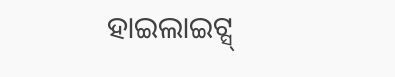ହାଇଲାଇଟ୍ସ୍